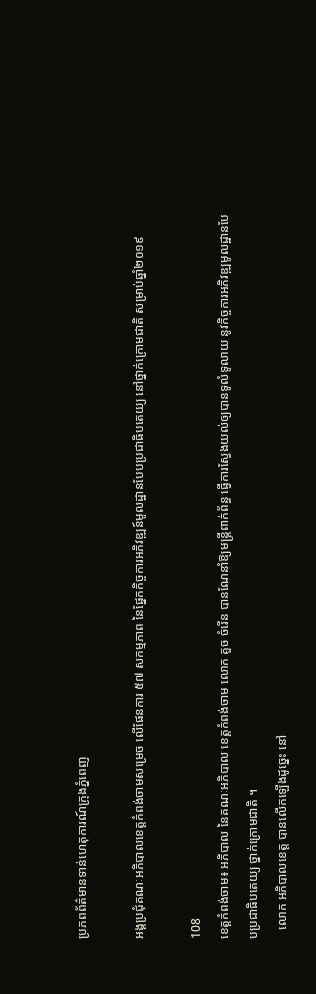ប្រភពព័ត៌មានទាន់ហេតុការណ៍ក្រុងភ្នំពេញ

អង្គប្រជុំគណៈអភិបាលខេត្តកំពង់ចាមសម្រេច លើផែនការ ៥៧ សកម្មភាព នៃផ្នែកកិច្ចការអភិវឌ្ឍន៍មូលដ្ឋានបែបប្រជាធិបតេយ្យ នៅថ្នាក់ក្រោមជាតិ សម្រាប់ឆ្នាំ២០១៩

108
ខេត្តកំពង់ចាម៖ អភិបាល នៃគណៈអភិបាល ខេត្តកំពង់ចាម លោក គួច ចំរើន បានណែនាំឱ្យមន្ត្រីពាក់ព័ន្ធ ធ្វើការស្វែងយល់ឲ្យបានទូលំទូលាយ នូវកិច្ចការអភិវឌ្ឍមូលដ្ឋានបែបប្រជាធិបតេយ្យ ថ្នាក់ក្រោមជាតិ ។
   លោក អភិបាលខេត្ត បានលើកឡើងដូច្នេះ នៅ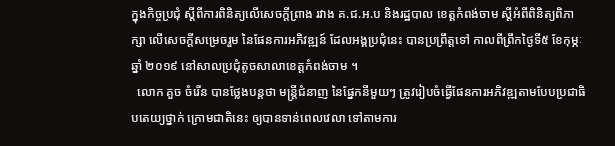ក្នុងកិច្ចប្រជុំ ស្ដីពីការពិនិត្យលើសេចក្ដីព្រាង រវាង គ.ជ.អ.ប និងរដ្ឋបាល ខេត្តកំពង់ចាម ស្ដីអំពីពិនិត្យពិភាក្សា លើសេចក្តីសម្រេចរួម នៃផែនការអភិវឌ្ឍន៍ ដែលអង្គប្រជុំនេះ បានប្រព្រឹត្តទៅ កាលពីព្រឹកថ្ងៃទី៥ ខែកុម្ភៈ ឆ្នាំ ២០១៩ នៅសាលប្រជុំតូចសាលាខេត្តកំពង់ចាម ។
  លោក គួច ចំរើន បានថ្លែងបន្តថា មន្រ្តីជំនាញ នៃផ្នែកនីមួយៗ ត្រូវរៀបចំធ្វើផែនការអភិវឌ្ឍតាមបែបប្រជាធិបតេយ្យថ្នាក់ ក្រោមជាតិនេះ ឲ្យបានទាន់ពេលវេលា ទៅតាមការ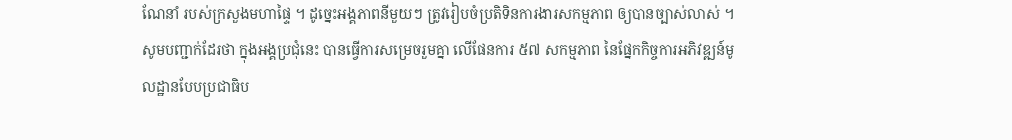ណែនាំ របស់ក្រសួងមហាផ្ទៃ ។ ដូច្នេះអង្គភាពនីមួយៗ ត្រូវរៀបចំប្រតិទិនការងារសកម្មភាព ឲ្យបានច្បាស់លាស់ ។
សូមបញ្ជាក់ដែរថា ក្នុងអង្គប្រជុំនេះ បានធ្វើការសម្រេចរួមគ្នា លើផែនការ ៥៧ សកម្មភាព នៃផ្នែកកិច្ចការអភិវឌ្ឍន៍មូលដ្ឋានបែបប្រជាធិប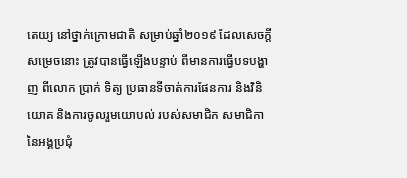តេយ្យ នៅថ្នាក់ក្រោមជាតិ សម្រាប់ឆ្នាំ២០១៩ ដែលសេចក្តីសម្រេចនោះ ត្រូវបានធ្វើឡើងបន្ទាប់ ពីមានការធ្វើបទបង្ហាញ ពីលោក ប្រាក់ ទិត្យ ប្រធានទីចាត់ការផែនការ និងវិនិយោគ និងការចូលរួមយោបល់ របស់សមាជិក សមាជិកា នៃអង្គប្រជុំ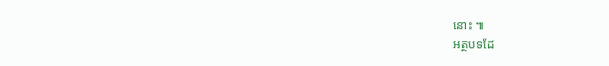នោះ ៕
អត្ថបទដែ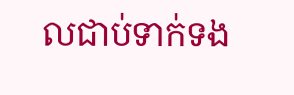លជាប់ទាក់ទង